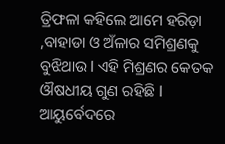ତ୍ରିଫଳା କହିଲେ ଆମେ ହରିଡ଼ା ,ବାହାଡା ଓ ଅଁଳାର ସମିଶ୍ରଣକୁ ବୁଝିଥାଉ l ଏହି ମିଶ୍ରଣର କେତକ ଔଷଧୀୟ ଗୁଣ ରହିଛି l ଆୟୁର୍ବେଦରେ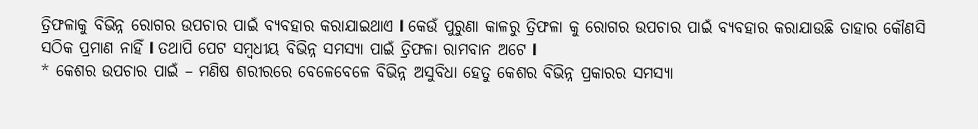ତ୍ରିଫଳାକୁ ବିଭିନ୍ନ ରୋଗର ଉପଚାର ପାଇଁ ବ୍ୟବହାର କରାଯାଇଥାଏ l କେଉଁ ପୁରୁଣା କାଳରୁ ତ୍ରିଫଳା କୁ ରୋଗର ଉପଚାର ପାଇଁ ବ୍ୟବହାର କରାଯାଉଛି ତାହାର କୌଣସି ସଠିକ ପ୍ରମାଣ ନାହିଁ l ତଥାପି ପେଟ ସମ୍ବଧୀୟ ବିଭିନ୍ନ ସମସ୍ୟା ପାଇଁ ତ୍ରିଫଳା ରାମବାନ ଅଟେ l
* କେଶର ଉପଚାର ପାଇଁ – ମଣିଷ ଶରୀରରେ ବେଳେବେଳେ ବିଭିନ୍ନ ଅସୁବିଧା ହେତୁ କେଶର ବିଭିନ୍ନ ପ୍ରକାରର ସମସ୍ୟା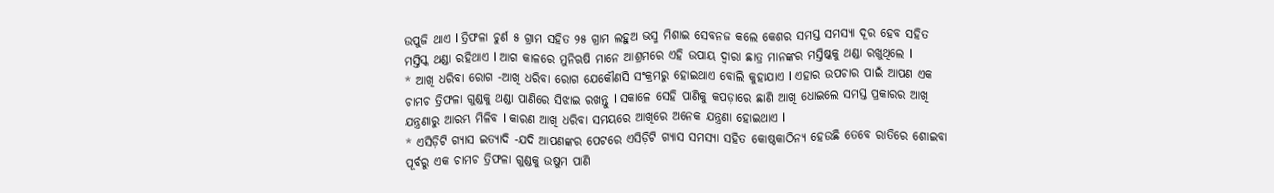ଉପୁଜି ଥାଏ l ତ୍ରିଫଳା ଚୁର୍ଣ ୫ ଗ୍ରାମ ସହିତ ୨୫ ଗ୍ରାମ ଲହୁଅ ଭସ୍ମ ମିଶାଇ ସେବନଜ କଲେ କେଶର ସମସ୍ତ ସମସ୍ୟା ଦୂର ହେବ ସହିତ ମସ୍ତିସ୍କ ଥଣ୍ଡା ରହିଥାଏ l ଆଗ କାଳରେ ମୁନିଋଷି ମାନେ ଆଶ୍ରମରେ ଏହି ଉପାୟ ଦ୍ୱାରା ଛାତ୍ର ମାନଙ୍କର ମସ୍ତିଷ୍କକୁ ଥଣ୍ଡା ରଖୁଥିଲେ l
* ଆଖି ଧରିବା ରୋଗ -ଆଖି ଧରିବା ରୋଗ ଯେକୌଣସି ସଂକ୍ରମରୁ ହୋଇଥାଏ ବୋଲି କୁହାଯାଏ l ଏହାର ଉପଚାର ପାଇଁ ଆପଣ ଏକ ଚାମଚ ତ୍ରିଫଳା ଗୁଣ୍ଡକୁ ଥଣ୍ଡା ପାଣିରେ ସିଝାଇ ରଖନ୍ତୁ l ସକାଳେ ସେହି ପାଣିକୁ କପଡ଼ାରେ ଛାଣି ଆଖି ଧୋଇଲେ ସମସ୍ତ ପ୍ରକାରର ଆଖି ଯନ୍ତ୍ରଣାରୁ ଆରମ୍ଭ ମିଳିବ l କାରଣ ଆଖି ଧରିବା ସମୟରେ ଆଖିରେ ଅନେକ ଯନ୍ତ୍ରଣା ହୋଇଥାଏ l
* ଏସିଡ଼ିଟି ଗ୍ୟାସ ଇତ୍ୟାଦି -ଯଦି ଆପଣଙ୍କର ପେଟରେ ଏସିଡ଼ିଟି ଗ୍ୟାସ ସମସ୍ୟା ସହିତ କୋଷ୍ଠକାଠିନ୍ୟ ହେଉଛି ତେବେ ରାତିରେ ଶୋଇବା ପୂର୍ବରୁ ଏକ ଚାମଚ ତ୍ରିଫଳା ଗୁଣ୍ଡକୁ ଉଷୁମ ପାଣି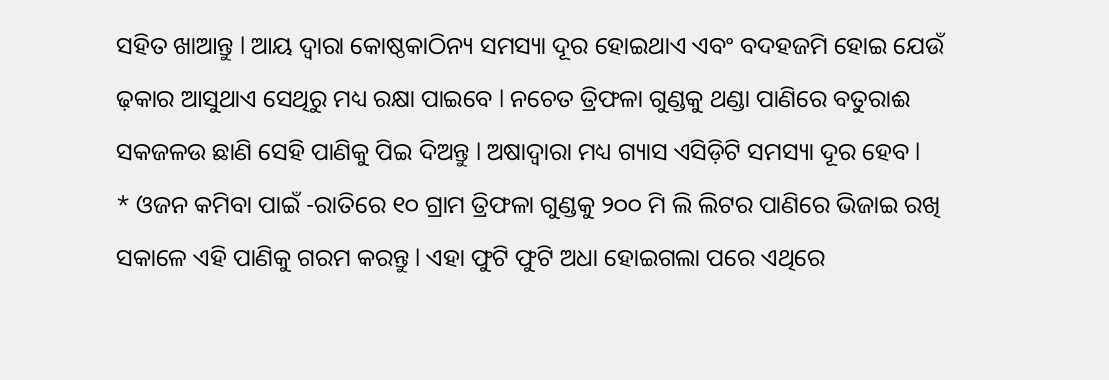ସହିତ ଖାଆନ୍ତୁ l ଆୟ ଦ୍ୱାରା କୋଷ୍ଠକାଠିନ୍ୟ ସମସ୍ୟା ଦୂର ହୋଇଥାଏ ଏବଂ ବଦହଜମି ହୋଇ ଯେଉଁ ଢ଼କାର ଆସୁଥାଏ ସେଥିରୁ ମଧ୍ୟ ରକ୍ଷା ପାଇବେ l ନଚେତ ତ୍ରିଫଳା ଗୁଣ୍ଡକୁ ଥଣ୍ଡା ପାଣିରେ ବତୁରାଈ ସକଜଳଉ ଛାଣି ସେହି ପାଣିକୁ ପିଇ ଦିଅନ୍ତୁ l ଅଷାଦ୍ୱାରା ମଧ୍ୟ ଗ୍ୟାସ ଏସିଡ଼ିଟି ସମସ୍ୟା ଦୂର ହେବ l
* ଓଜନ କମିବା ପାଇଁ -ରାତିରେ ୧୦ ଗ୍ରାମ ତ୍ରିଫଳା ଗୁଣ୍ଡକୁ ୨୦୦ ମି ଲି ଲିଟର ପାଣିରେ ଭିଜାଇ ରଖି ସକାଳେ ଏହି ପାଣିକୁ ଗରମ କରନ୍ତୁ l ଏହା ଫୁଟି ଫୁଟି ଅଧା ହୋଇଗଲା ପରେ ଏଥିରେ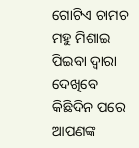ଗୋଟିଏ ଚାମଚ ମହୁ ମିଶାଇ ପିଇବା ଦ୍ୱାରା ଦେଖିବେ କିଛିଦିନ ପରେ ଆପଣଙ୍କ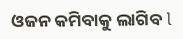ଓଜନ କମିବାକୁ ଲାଗିବ l